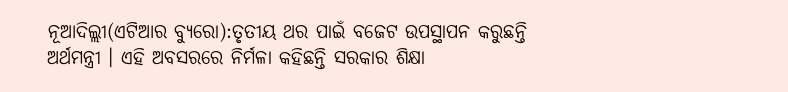ନୂଆଦିଲ୍ଲୀ(ଏଟିଆର ବ୍ୟୁରୋ):ତୃତୀୟ ଥର ପାଇଁ ବଜେଟ ଉପସ୍ଥାପନ କରୁଛନ୍ତି ଅର୍ଥମନ୍ତ୍ରୀ । ଏହି ଅବସରରେ ନିର୍ମଳା କହିଛନ୍ତି ସରକାର ଶିକ୍ଷା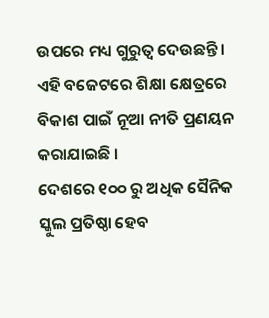ଉପରେ ମଧ୍ୟ ଗୁରୁତ୍ୱ ଦେଉଛନ୍ତି । ଏହି ବଜେଟରେ ଶିକ୍ଷା କ୍ଷେତ୍ରରେ ବିକାଶ ପାଇଁ ନୂଆ ନୀତି ପ୍ରଣୟନ କରାଯାଇଛି ।
ଦେଶରେ ୧୦୦ ରୁ ଅଧିକ ସୈନିକ ସ୍କୁଲ ପ୍ରତିଷ୍ଠା ହେବ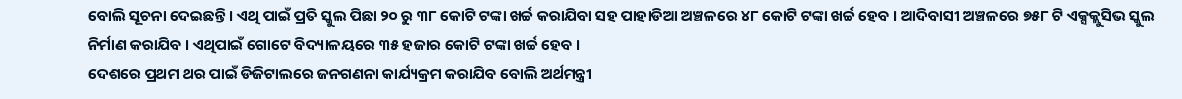ବୋଲି ସୂଚନା ଦେଇଛନ୍ତି । ଏଥି ପାଇଁ ପ୍ରତି ସ୍କୁଲ ପିଛା ୨୦ ରୁ ୩୮ କୋଟି ଟଙ୍କା ଖର୍ଚ୍ଚ କରାଯିବା ସହ ପାହାଡିଆ ଅଞ୍ଚଳରେ ୪୮ କୋଟି ଟଙ୍କା ଖର୍ଚ୍ଚ ହେବ । ଆଦିବାସୀ ଅଞ୍ଚଳରେ ୭୫୮ ଟି ଏକ୍ସକ୍ଲୁସିଭ ସ୍କୁଲ ନିର୍ମାଣ କରାଯିବ । ଏଥିପାଇଁ ଗୋଟେ ବିଦ୍ୟାଳୟରେ ୩୫ ହଜାର କୋଟି ଟଙ୍କା ଖର୍ଚ୍ଚ ହେବ ।
ଦେଶରେ ପ୍ରଥମ ଥର ପାଇଁ ଡିଜିଟାଲରେ ଜନଗଣନା କାର୍ଯ୍ୟକ୍ରମ କରାଯିବ ବୋଲି ଅର୍ଥମନ୍ତ୍ରୀ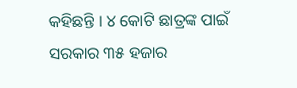କହିଛନ୍ତି । ୪ କୋଟି ଛାତ୍ରଙ୍କ ପାଇଁ ସରକାର ୩୫ ହଜାର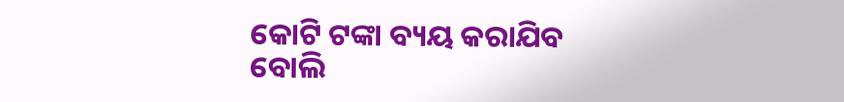କୋଟି ଟଙ୍କା ବ୍ୟୟ କରାଯିବ ବୋଲି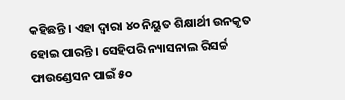କହିଛନ୍ତି । ଏହା ଦ୍ୱାରା ୪୦ ନିୟୁତ ଶିକ୍ଷାର୍ଥୀ ଉନକୃତ ହୋଇ ପାରନ୍ତି । ସେହିପରି ନ୍ୟାସନାଲ ରିସର୍ଚ୍ଚ ଫାଉଣ୍ଡେସନ ପାଇଁ ୫୦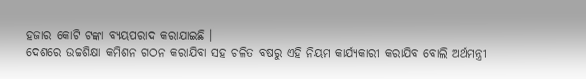ହଜାର କୋଟି ଟଙ୍କା ବ୍ୟୟପରାଦ କରାଯାଇଛି ।
ଦେଶରେ ଉଚ୍ଚଶିକ୍ଷା କମିଶନ ଗଠନ କରାଯିବା ସହ ଚଳିତ ବଷରୁ ଏହି ନିୟମ କାର୍ଯ୍ୟକାରୀ କରାଯିବ ବୋଲି ଅର୍ଥମନ୍ତ୍ରୀ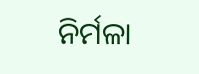ନିର୍ମଳା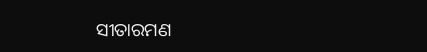ସୀତାରମଣ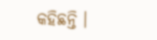କହିଛନ୍ତି ।